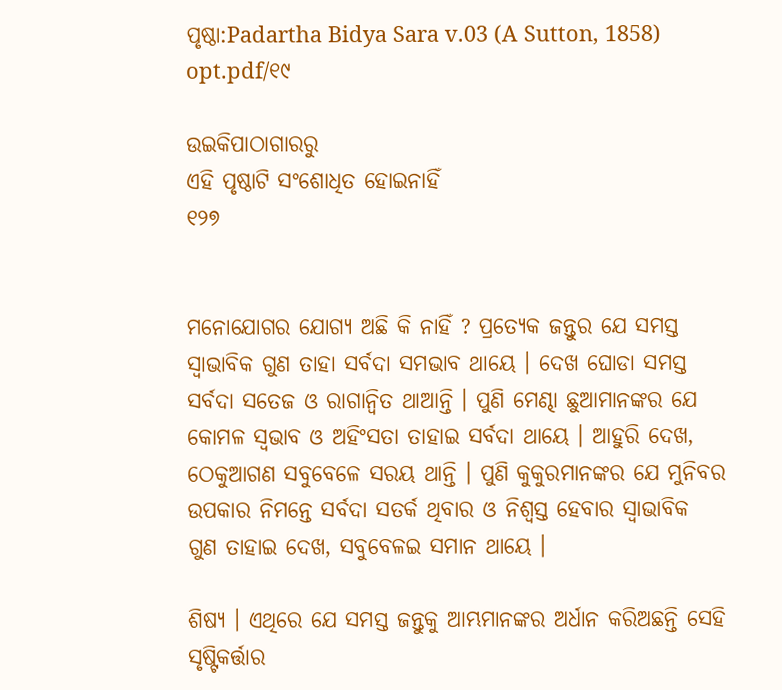ପୃଷ୍ଠା:Padartha Bidya Sara v.03 (A Sutton, 1858) opt.pdf/୧୯

ଉଇକିପାଠାଗାର‌ରୁ
ଏହି ପୃଷ୍ଠାଟି ସଂଶୋଧିତ ହୋଇନାହିଁ
୧୨୭


ମନୋଯୋଗର ଯୋଗ୍ୟ ଅଛି କି ନାହିଁ ? ପ୍ରତ୍ୟେକ ଜନ୍ତୁର ଯେ ସମସ୍ତ ସ୍ୱାଭାବିକ ଗୁଣ ତାହା ସର୍ବଦା ସମଭାବ ଥାୟେ । ଦେଖ ଘୋଡା ସମସ୍ତ ସର୍ବଦା ସତେଜ ଓ ରାଗାନ୍ୱିତ ଥାଆନ୍ତି । ପୁଣି ମେଣ୍ଢା ଛୁଆମାନଙ୍କର ଯେ କୋମଳ ସ୍ୱଭାବ ଓ ଅହିଂସତା ତାହାଇ ସର୍ବଦା ଥାୟେ । ଆହୁରି ଦେଖ, ଠେକୁଆଗଣ ସବୁବେଳେ ସରୟ ଥାନ୍ତି । ପୁଣି କୁକୁରମାନଙ୍କର ଯେ ମୁନିବର ଉପକାର ନିମନ୍ତେ ସର୍ବଦା ସତର୍କ ଥିବାର ଓ ନିଶ୍ୱସ୍ତ ହେବାର ସ୍ୱାଭାବିକ ଗୁଣ ତାହାଇ ଦେଖ, ସବୁବେଳଇ ସମାନ ଥାୟେ ।

ଶିଷ୍ୟ । ଏଥିରେ ଯେ ସମସ୍ତ ଜନ୍ତୁକୁ ଆମ୍ଭମାନଙ୍କର ଅର୍ଧାନ କରିଅଛନ୍ତି ସେହି ସୃଷ୍ଟିକର୍ତ୍ତାର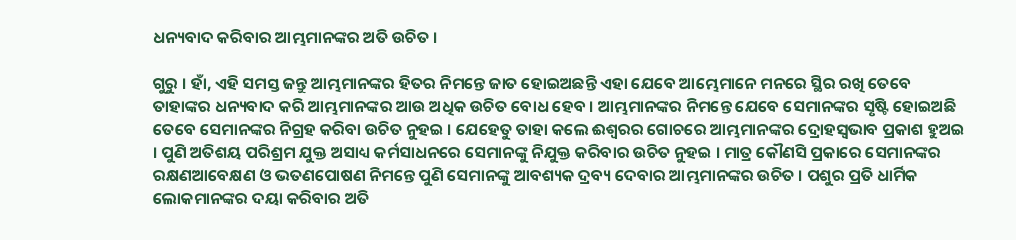ଧନ୍ୟବାଦ କରିବାର ଆମ୍ଭମାନଙ୍କର ଅତି ଉଚିତ ।

ଗୁରୁ । ହାଁ, ଏହି ସମସ୍ତ ଜନ୍ତୁ ଆମ୍ଭମାନଙ୍କର ହିତର ନିମନ୍ତେ ଜାତ ହୋଇଅଛନ୍ତି ଏହା ଯେବେ ଆମ୍ଭେମାନେ ମନରେ ସ୍ଥିର ରଖି ତେବେ ତାହାଙ୍କର ଧନ୍ୟବାଦ କରି ଆମ୍ଭମାନଙ୍କର ଆଉ ଅଧିକ ଉଚିତ ବୋଧ ହେବ । ଆମ୍ଭମାନଙ୍କର ନିମନ୍ତେ ଯେବେ ସେମାନଙ୍କର ସୃଷ୍ଟି ହୋଇଅଛି ତେବେ ସେମାନଙ୍କର ନିଗ୍ରହ କରିବା ଉଚିତ ନୁହଇ । ଯେହେତୁ ତାହା କଲେ ଈଶ୍ୱରର ଗୋଚରେ ଆମ୍ଭମାନଙ୍କର ଦ୍ରୋହସ୍ୱଭାବ ପ୍ରକାଶ ହୁଅଇ । ପୁଣି ଅତିଶୟ ପରିଶ୍ରମ ଯୁକ୍ତ ଅସାଧ୍ୟ କର୍ମସାଧନରେ ସେମାନଙ୍କୁ ନିଯୁକ୍ତ କରିବାର ଉଚିତ ନୁହଇ । ମାତ୍ର କୌଣସି ପ୍ରକାରେ ସେମାନଙ୍କର ରକ୍ଷଣଆବେକ୍ଷଣ ଓ ଭତଣପୋଷଣ ନିମନ୍ତେ ପୁଣି ସେମାନଙ୍କୁ ଆବଶ୍ୟକ ଦ୍ରବ୍ୟ ଦେବାର ଆମ୍ଭମାନଙ୍କର ଉଚିତ । ପଶୁର ପ୍ରତି ଧାର୍ମିକ ଲୋକମାନଙ୍କର ଦୟା କରିବାର ଅତି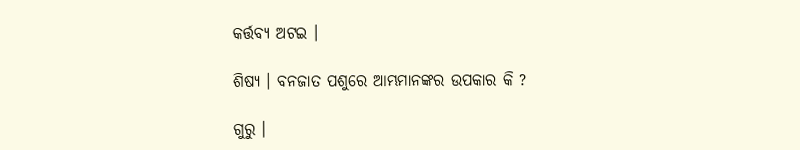କର୍ତ୍ତବ୍ୟ ଅଟଇ ।

ଶିଷ୍ୟ । ବନଜାତ ପଶୁରେ ଆମ୍ଭମାନଙ୍କର ଉପକାର କି ?

ଗୁରୁ ।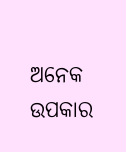ଅନେକ ଉପକାର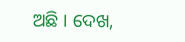ଅଛି । ଦେଖ,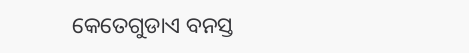କେତେଗୁଡାଏ ବନସ୍ତ